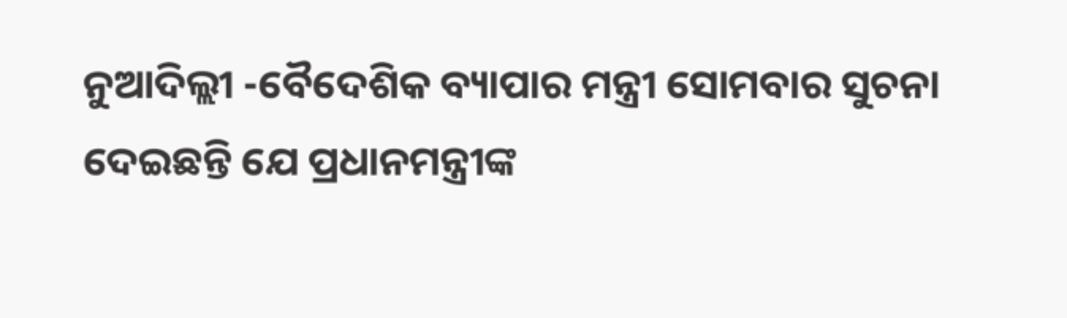ନୁଆଦିଲ୍ଲୀ -ବୈଦେଶିକ ବ୍ୟାପାର ମନ୍ତ୍ରୀ ସୋମବାର ସୁଚନା ଦେଇଛନ୍ତି ଯେ ପ୍ରଧାନମନ୍ତ୍ରୀଙ୍କ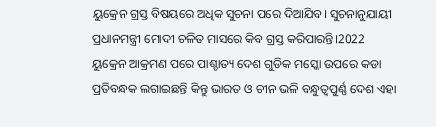ୟୁକ୍ରେନ ଗ୍ରସ୍ତ ବିଷୟରେ ଅଧିକ ସୁଚନା ପରେ ଦିଆଯିବ। ସୁଚନାନୁଯାୟୀ ପ୍ରଧାନମନ୍ତ୍ରୀ ମୋଦୀ ଚଳିତ ମାସରେ କିବ ଗ୍ରସ୍ତ କରିପାରନ୍ତି।2022 ୟୁକ୍ରେନ ଆକ୍ରମଣ ପରେ ପାଶ୍ଚାତ୍ୟ ଦେଶ ଗୁଡିକ ମସ୍କୋ ଉପରେ କଡା ପ୍ରତିବନ୍ଧକ ଲଗାଇଛନ୍ତି କିନ୍ତୁ ଭାରତ ଓ ଚୀନ ଭଳି ବନ୍ଧୁତ୍ୱପୁର୍ଣ୍ଣ ଦେଶ ଏହା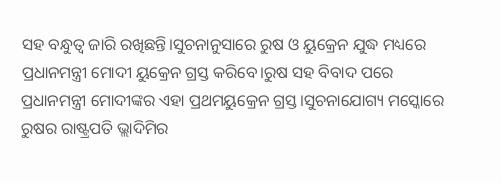ସହ ବନ୍ଧୁତ୍ୱ ଜାରି ରଖିଛନ୍ତି।ସୁଚନାନୁସାରେ ରୁଷ ଓ ୟୁକ୍ରେନ ଯୁଦ୍ଧ ମଧ୍ୟରେ ପ୍ରଧାନମନ୍ତ୍ରୀ ମୋଦୀ ୟୁକ୍ରେନ ଗ୍ରସ୍ତ କରିବେ।ରୁଷ ସହ ବିବାଦ ପରେ ପ୍ରଧାନମନ୍ତ୍ରୀ ମୋଦୀଙ୍କର ଏହା ପ୍ରଥମୟୁକ୍ରେନ ଗ୍ରସ୍ତ।ସୁଚନାଯୋଗ୍ୟ ମସ୍କୋରେ ରୁଷର ରାଷ୍ଟ୍ରପତି ଭ୍ଲାଦିମିର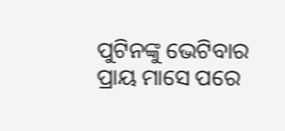ପୁଟିନଙ୍କୁ ଭେଟିବାର ପ୍ରାୟ ମାସେ ପରେ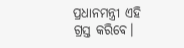ପ୍ରଧାନମନ୍ତ୍ରୀ ଏହି ଗ୍ରସ୍ତ କରିବେ।